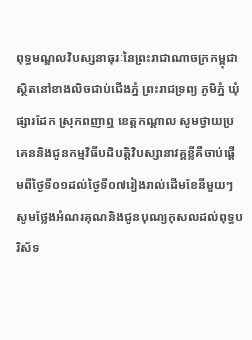ពុទ្ធមណ្ឌលវិបស្សនាធុរៈនៃព្រះរាជាណាចក្រកម្ពុជា ស្ថិតនៅខាងលិចជាប់ជើងភ្នំ ព្រះរាជទ្រព្យ ភូមិភ្នំ ឃុំផ្សារដែក ស្រុកពញាឮ ខេត្តកណ្តាល សូមថ្វាយប្រគេននិងជូនកម្មវិធីបដិបត្តិវិបស្សានាវគ្គខ្លីគឺចាប់ផ្តើមពីថ្ងៃទី០១ដល់ថ្ងៃទី០៧រៀងរាល់ដើមខែនីមួយៗ សូមថ្លែងអំណរគុណនិងជូនបុណ្យកុសលដល់ពុទ្ធបរិស័ទ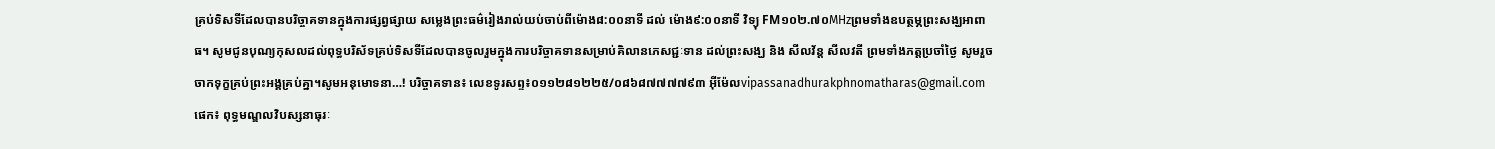គ្រប់ទិសទីដែលបានបរិច្ចាគទានក្នុងការផ្សព្វផ្សាយ សម្លេងព្រះធម៌រៀងរាល់យប់ចាប់ពីម៉ោង៨:០០នាទី ដល់ ម៉ោង៩:០០នាទី វិទ្យុ FM១០២.៧០MHzព្រមទាំងឧបត្ថម្ភព្រះសង្ឃអាពាធ។ សូមជូនបុណ្យកុសលដល់ពុទ្ធបរិស័ទគ្រប់ទិសទីដែលបានចូលរួមក្នុងការបរិច្ចាគទានសម្រាប់គិលានភេសជ្ជៈទាន ដល់ព្រះសង្ឃ និង សីលវ័ន្ត សីលវតី ព្រមទាំងភត្តប្រចាំថ្ងៃ សូមរួចចាកទុក្ខគ្រប់ព្រះអង្គគ្រប់គ្នា។សូមអនុមោទនា…! បរិច្ចាគទាន៖ លេខទូរសព្ទ៖០១១២៨១២២៥/០៨៦៨៧៧៧៧៩៣ អ៊ីម៉ែលvipassanadhurakphnomatharas@gmail.com ផេក៖ ពុទ្ធមណ្ឌលវិបស្សនាធុរៈ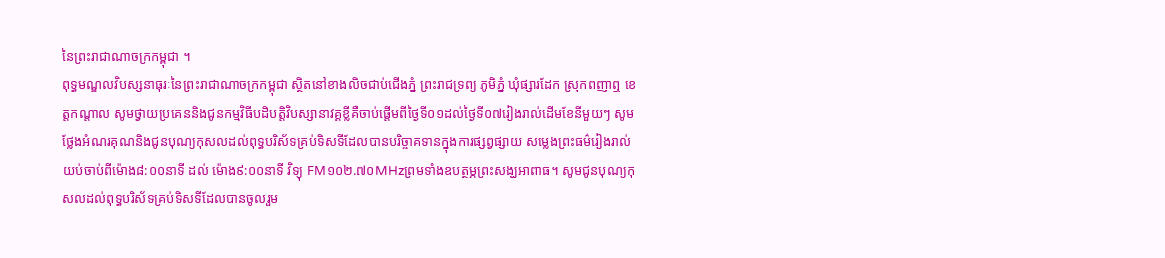នៃព្រះរាជាណាចក្រកម្ពុជា ។
ពុទ្ធមណ្ឌលវិបស្សនាធុរៈនៃព្រះរាជាណាចក្រកម្ពុជា ស្ថិតនៅខាងលិចជាប់ជើងភ្នំ ព្រះរាជទ្រព្យ ភូមិភ្នំ ឃុំផ្សារដែក ស្រុកពញាឮ ខេត្តកណ្តាល សូមថ្វាយប្រគេននិងជូនកម្មវិធីបដិបត្តិវិបស្សានាវគ្គខ្លីគឺចាប់ផ្តើមពីថ្ងៃទី០១ដល់ថ្ងៃទី០៧រៀងរាល់ដើមខែនីមួយៗ សូមថ្លែងអំណរគុណនិងជូនបុណ្យកុសលដល់ពុទ្ធបរិស័ទគ្រប់ទិសទីដែលបានបរិច្ចាគទានក្នុងការផ្សព្វផ្សាយ សម្លេងព្រះធម៌រៀងរាល់យប់ចាប់ពីម៉ោង៨:០០នាទី ដល់ ម៉ោង៩:០០នាទី វិទ្យុ FM១០២.៧០MHzព្រមទាំងឧបត្ថម្ភព្រះសង្ឃអាពាធ។ សូមជូនបុណ្យកុសលដល់ពុទ្ធបរិស័ទគ្រប់ទិសទីដែលបានចូលរួម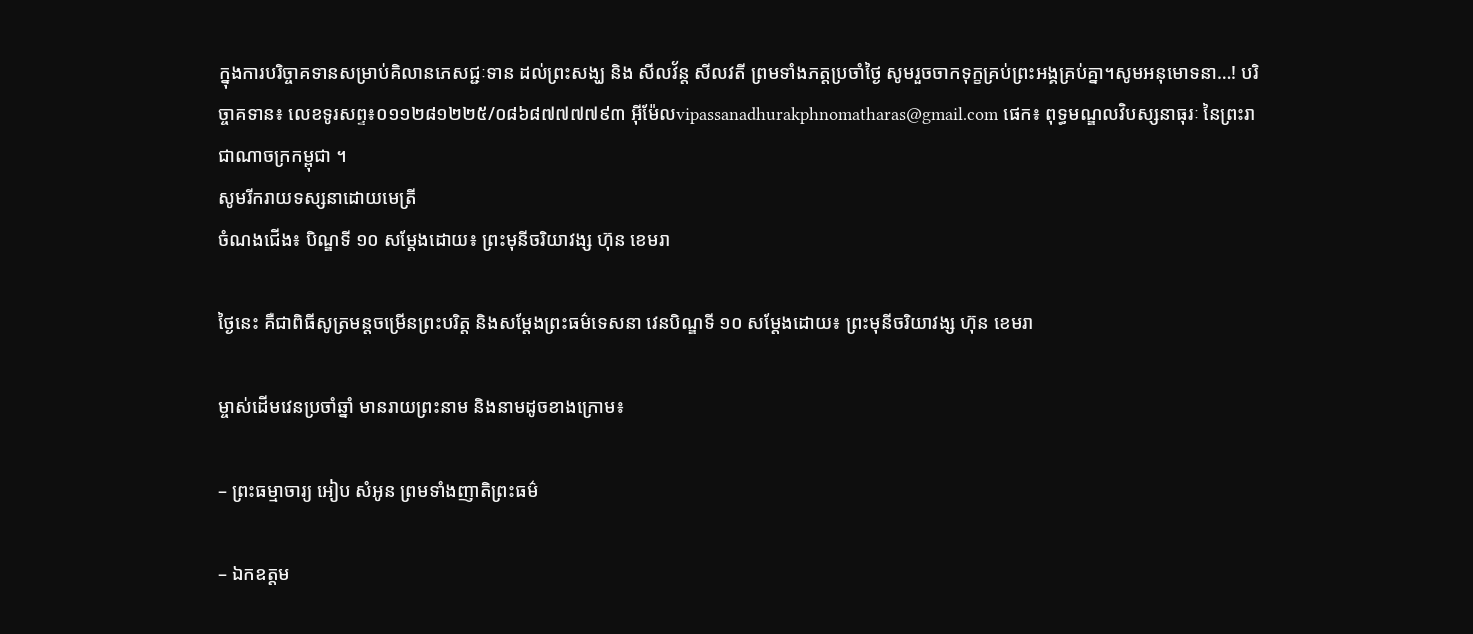ក្នុងការបរិច្ចាគទានសម្រាប់គិលានភេសជ្ជៈទាន ដល់ព្រះសង្ឃ និង សីលវ័ន្ត សីលវតី ព្រមទាំងភត្តប្រចាំថ្ងៃ សូមរួចចាកទុក្ខគ្រប់ព្រះអង្គគ្រប់គ្នា។សូមអនុមោទនា…! បរិច្ចាគទាន៖ លេខទូរសព្ទ៖០១១២៨១២២៥/០៨៦៨៧៧៧៧៩៣ អ៊ីម៉ែលvipassanadhurakphnomatharas@gmail.com ផេក៖ ពុទ្ធមណ្ឌលវិបស្សនាធុរៈ នៃព្រះរាជាណាចក្រកម្ពុជា ។
សូមរីករាយទស្សនាដោយមេត្រី
ចំណងជើង៖ បិណ្ឌទី ១០ សម្តែងដោយ៖ ព្រះមុនីចរិយាវង្ស ហ៊ុន ខេមរា

ថ្ងៃនេះ គឺជាពិធីសូត្រមន្តចម្រើនព្រះបរិត្ត និងសម្តែងព្រះធម៌ទេសនា វេនបិណ្ឌទី ១០ សម្តែងដោយ៖ ព្រះមុនីចរិយាវង្ស ហ៊ុន ខេមរា

ម្ចាស់ដើមវេនប្រចាំឆ្នាំ មានរាយព្រះនាម និងនាមដូចខាងក្រោម៖

– ព្រះធម្មាចារ្យ អៀប សំអូន ព្រមទាំងញាតិព្រះធម៌

– ឯកឧត្តម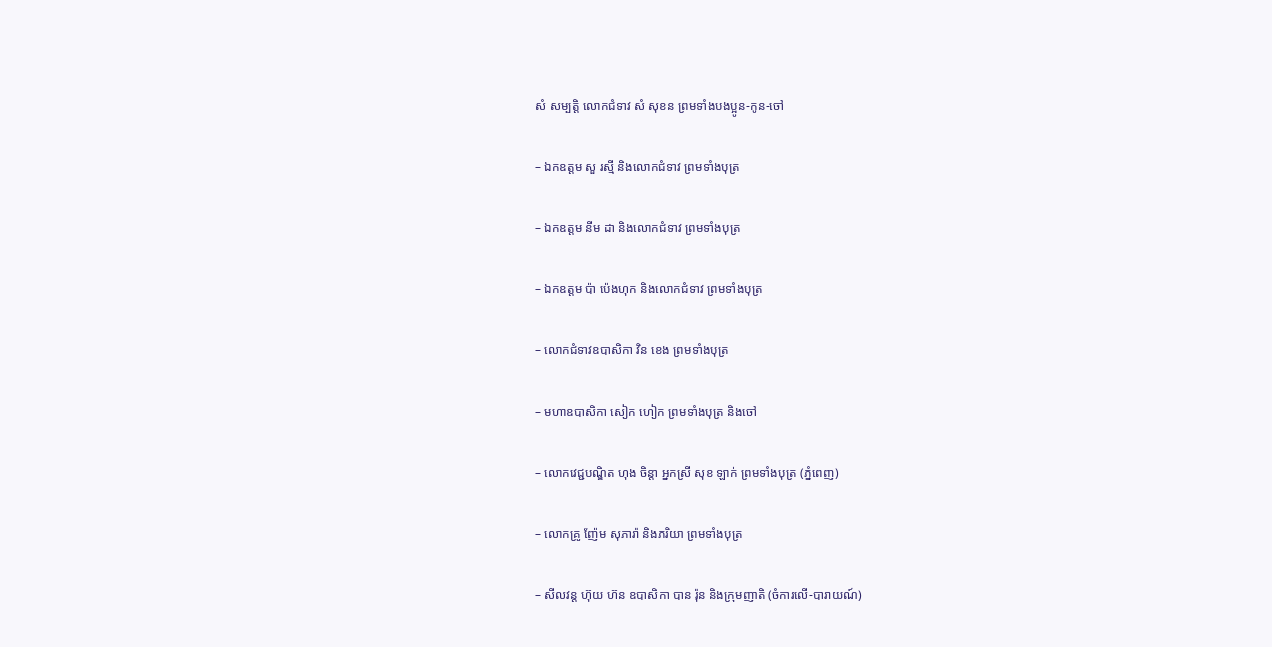សំ សម្បត្តិ លោកជំទាវ សំ សុខន ព្រមទាំងបងប្អូន-កូន-ចៅ

– ឯកឧត្តម សួ រស្មី និងលោកជំទាវ ព្រមទាំងបុត្រ

– ឯកឧត្តម នីម ដា និងលោកជំទាវ ព្រមទាំងបុត្រ

– ឯកឧត្តម ប៉ា ប៉េងហុក និងលោកជំទាវ ព្រមទាំងបុត្រ

– លោកជំទាវឧបាសិកា វិន ខេង ព្រមទាំងបុត្រ

– មហាឧបាសិកា សៀក ហៀក ព្រមទាំងបុត្រ និងចៅ

– លោកវេជ្ជបណ្ឌិត ហុង ចិន្តា អ្នកស្រី សុខ ឡាក់ ព្រមទាំងបុត្រ (ភ្នំពេញ)

– លោកគ្រូ ញ៉ែម សុភារ៉ា និងភរិយា ព្រមទាំងបុត្រ

– សីលវន្ត ហ៊ុយ ហ៊ន ឧបាសិកា បាន រ៉ុន និងក្រុមញាតិ (ចំការលើ-បារាយណ៍)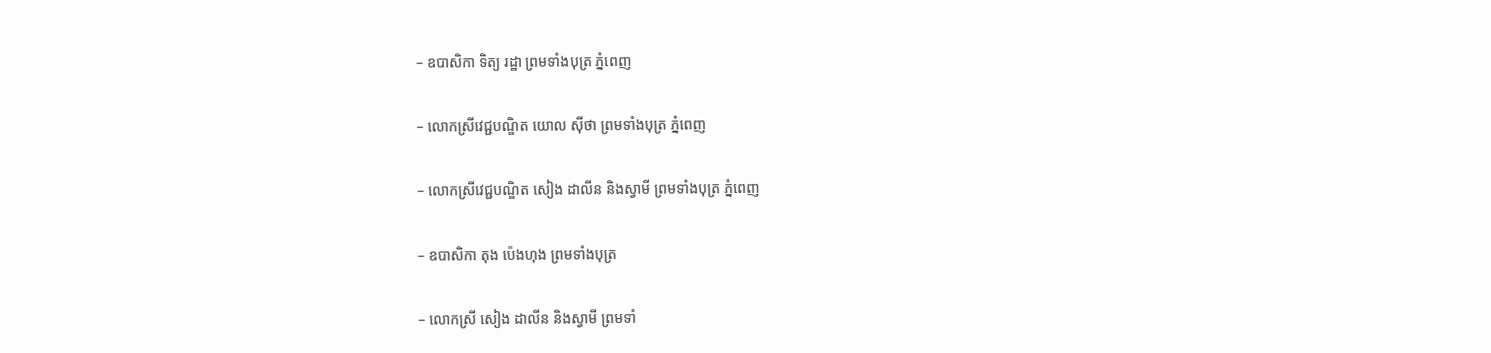– ឧបាសិកា ទិត្យ រដ្ឋា ព្រមទាំងបុត្រ ភ្នំពេញ

– លោកស្រីវេជ្ជបណ្ឌិត យោល ស៊ីថា ព្រមទាំងបុត្រ ភ្នំពេញ

– លោកស្រីវេជ្ជបណ្ឌិត សៀង ដាលីន និងស្វាមី ព្រមទាំងបុត្រ ភ្នំពេញ

– ឧបាសិកា តុង ប៉េងហុង ព្រមទាំងបុត្រ

– លោកស្រី សៀង ដាលីន និងស្វាមី ព្រមទាំ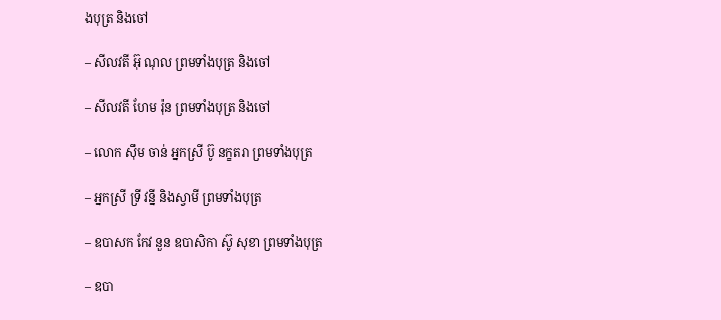ងបុត្រ និងចៅ

– សីលវតី អ៊ុ ណុល ព្រមទាំងបុត្រ និងចៅ

– សីលវតី ហែម រ៉ុន ព្រមទាំងបុត្រ និងចៅ

– លោក ស៊ឹម ចាន់ អ្នកស្រី ប៊ូ នក្ខតរា ព្រមទាំងបុត្រ

– អ្នកស្រី ទ្រី វន្នី និងស្វាមី ព្រមទាំងបុត្រ

– ឧបាសក កែវ នួន ឧបាសិកា ស៊ូ សុខា ព្រមទាំងបុត្រ

– ឧបា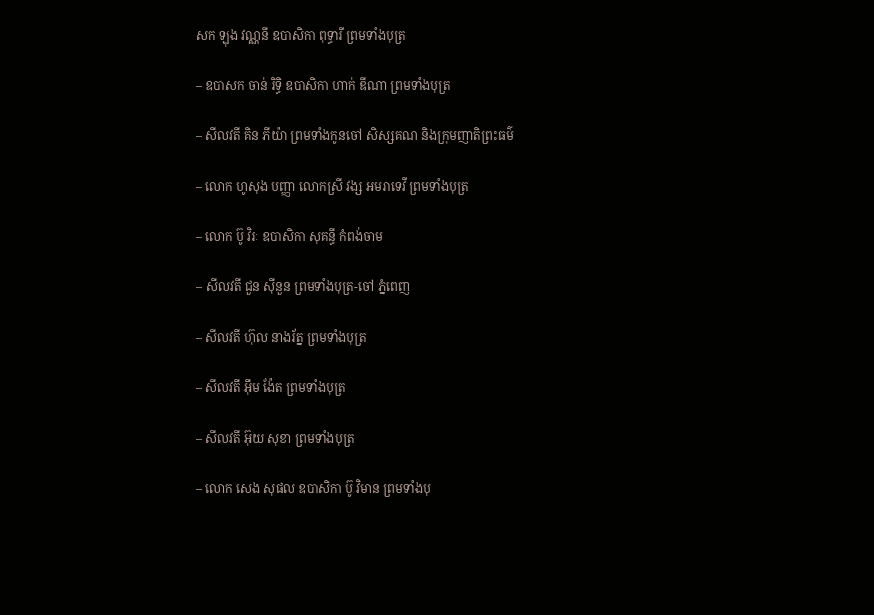សក ឡុង វណ្ណនី ឧបាសិកា ពុទ្ធារី ព្រមទាំងបុត្រ

– ឧបាសក ចាន់ រិទ្ធិ ឧបាសិកា ហាក់ ឌីណា ព្រមទាំងបុត្រ

– សីលវតី គិន ភីយ៉ា ព្រមទាំងកូនចៅ សិស្សគណ និងក្រុមញាតិព្រះធម៌

– លោក ហូសុង បញ្ញា លោកស្រី វង្ស អមរាទេវី ព្រមទាំងបុត្រ

– លោក ប៊ូ វិរៈ ឧបាសិកា សុគន្ធី កំពង់ចាម

– សីលវតី ជួន ស៊ីនួន ព្រមទាំងបុត្រ-ចៅ ភ្នំពេញ

– សីលវតី ហ៊ុល នាងរ័ត្ន ព្រមទាំងបុត្រ

– សីលវតី អ៊ឹម ង៉ែត ព្រមទាំងបុត្រ

– សីលវតី អ៊ុយ សុខា ព្រមទាំងបុត្រ

– លោក សេង សុផល ឧបាសិកា ប៊ូ វិមាន ព្រមទាំងបុ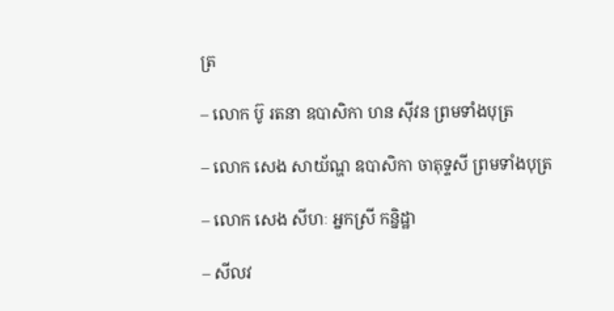ត្រ

– លោក ប៊ូ រតនា ឧបាសិកា ហន ស៊ីវន ព្រមទាំងបុត្រ

– លោក សេង សាយ័ណ្ហ ឧបាសិកា ចាតុទ្ទសី ព្រមទាំងបុត្រ

– លោក សេង សីហៈ អ្នកស្រី កន្និដ្ឋា

– សីលវ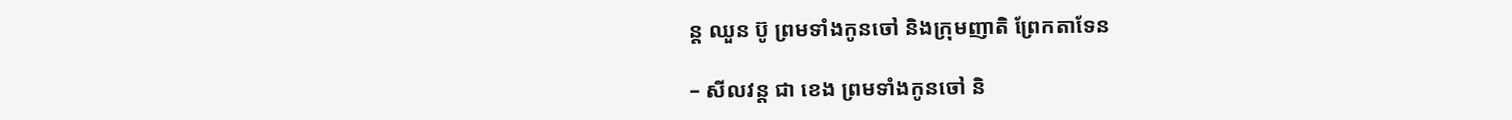ន្ត ឈួន ប៊ូ ព្រមទាំងកូនចៅ និងក្រុមញាតិ ព្រែកតាទែន

– សីលវន្ត ជា ខេង ព្រមទាំងកូនចៅ និ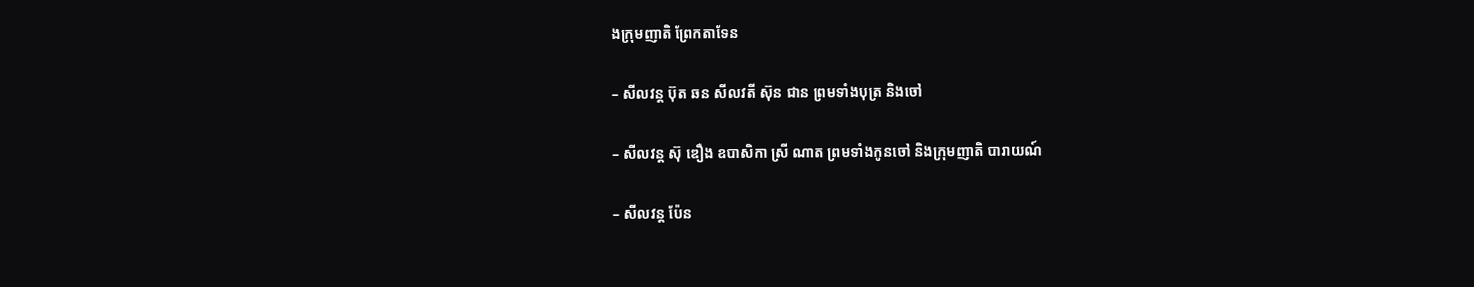ងក្រុមញាតិ ព្រែកតាទែន

– សីលវន្ត ប៊ុត ឆន សីលវតី ស៊ុន ជាន ព្រមទាំងបុត្រ និងចៅ

– សីលវន្ត ស៊ុ ឌឿង ឧបាសិកា ស្រី ណាត ព្រមទាំងកូនចៅ និងក្រុមញាតិ បារាយណ៍

– សីលវន្ត ប៉ែន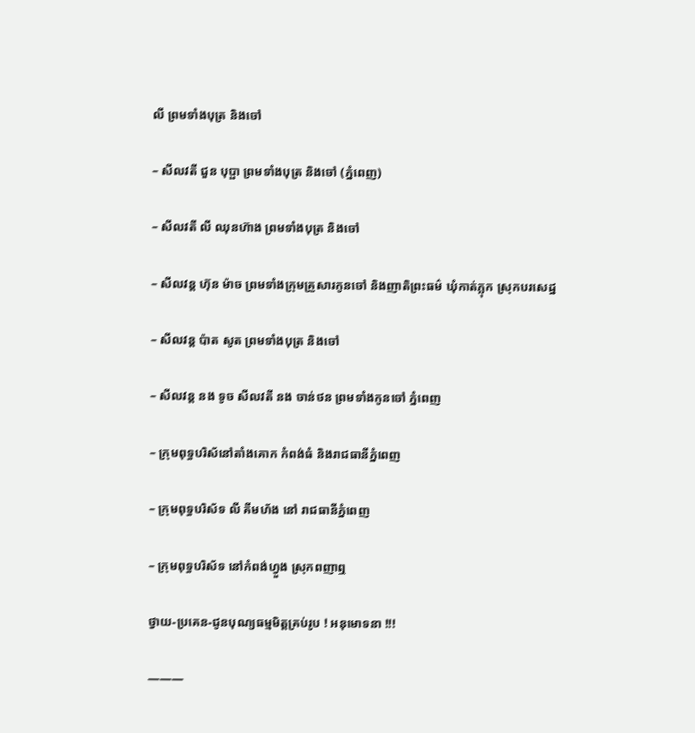លី ព្រមទាំងបុត្រ និងចៅ

– សីលវតី ជួន បុប្ផា ព្រមទាំងបុត្រ និងចៅ (ភ្នំពេញ)

– សីលវតី លី ឈុនហ៊ាង ព្រមទាំងបុត្រ និងចៅ

– សីលវន្ត ហ៊ុន ម៉ាច ព្រមទាំងក្រុមគ្រួសារកូនចៅ និងញាតិព្រះធម៌ ឃុំកាត់ភ្លុក ស្រុកបរសេដ្ឋ

– សីលវន្ត ប៉ាត សូត ព្រមទាំងបុត្រ និងចៅ

– សីលវន្ត នង ទូច សីលវតី នង ចាន់ថន ព្រមទាំងកូនចៅ ភ្នំពេញ

– ក្រុមពុទ្ធបរិស័នៅតាំងគោក កំពង់ធំ និងរាជធានីភ្នំពេញ

– ក្រុមពុទ្ធបរិស័ទ លី គីមហ័ង នៅ រាជធានីភ្នំពេញ

– ក្រុមពុទ្ធបរិស័ទ នៅកំពង់ហ្វួង ស្រុកពញាឮ

ថ្វាយ-ប្រគេន-ជូនបុណ្យធម្មមិត្តគ្រប់រូប ! អនុមោទនា !!!

———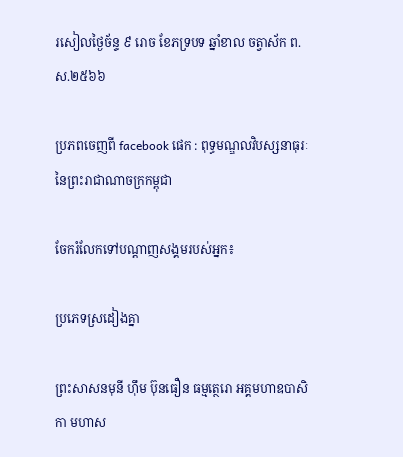រសៀលថ្ងៃច័ន្ទ ៩ រោច ខែភទ្របទ ឆ្នាំខាល ចត្វាស័ក ព.ស.២៥៦៦

ប្រភពចេញពី facebook ផេក : ពុទ្ធមណ្ឌលវិបស្សនាធុរៈនៃព្រះរាជាណាចក្រកម្ពុជា

ចែករំលែកទៅបណ្ដាញសង្គមរបស់អ្នក៖

ប្រភេទស្រដៀងគ្នា

ព្រះសាសនមុនី ហ៊ឹម ប៊ុនធឿន ធម្មត្ថេរោ អគ្គមហាឧបាសិកា មហាស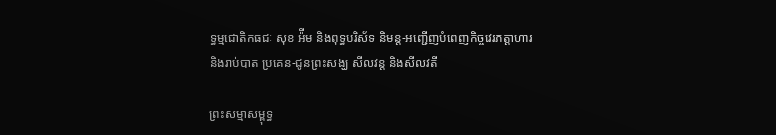ទ្ធម្មជោតិកធជៈ សុខ អ៉ីម និងពុទ្ធបរិស័ទ និមន្ត-អញ្ជើញបំពេញកិច្ចវេរភត្តាហារ និងរាប់បាត ប្រគេន-ជូនព្រះសង្ឃ សីលវន្ត និងសីលវតី

ព្រះសម្មាសម្ពុទ្ធ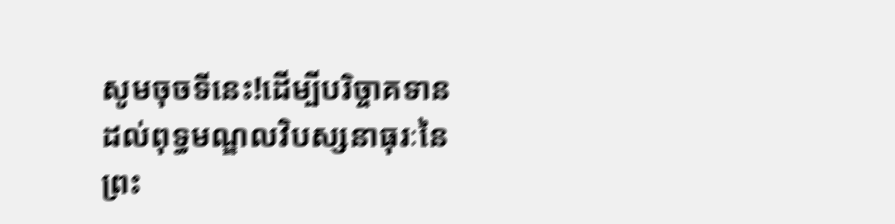សូមចុចទីនេះ!ដើម្បីបរិច្ចាគទានដល់ពុទ្ធមណ្ឌលវិបស្សនាធុរៈនៃព្រះ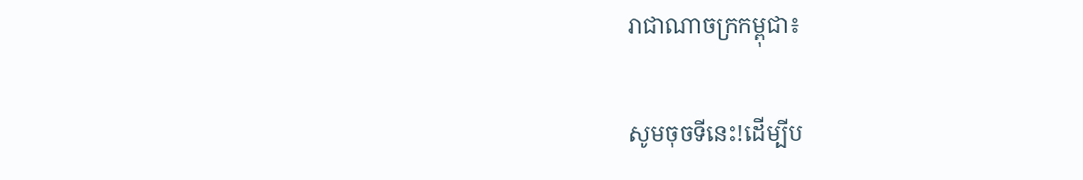រាជាណាចក្រកម្ពុជា៖

សូមចុចទីនេះ!ដើម្បីប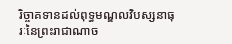រិច្ចាគទានដល់ពុទ្ធមណ្ឌលវិបស្សនាធុរៈនៃព្រះរាជាណាច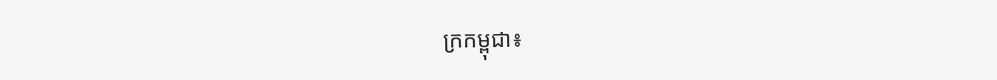ក្រកម្ពុជា៖